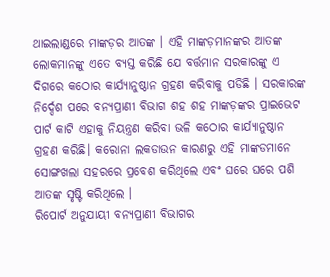ଥାଇଲାଣ୍ଡରେ ମାଙ୍କଡ଼ର ଆତଙ୍କ । ଏହି ମାଙ୍କଡ଼ମାନଙ୍କର ଆତଙ୍କ ଲୋକମାନଙ୍କୁ ଏତେ ବ୍ୟସ୍ତ କରିଛି ଯେ ବର୍ତ୍ତମାନ ସରକାରଙ୍କୁ ଏ ଦିଗରେ କଠୋର କାର୍ଯ୍ୟାନୁଷ୍ଠାନ ଗ୍ରହଣ କରିବାକୁ ପଡିଛି । ସରକାରଙ୍କ ନିର୍ଦ୍ଦେଶ ପରେ ବନ୍ୟପ୍ରାଣୀ ବିଭାଗ ଶହ ଶହ ମାଙ୍କଡ଼ଙ୍କର ପ୍ରାଇଭେଟ ପାର୍ଟ କାଟି ଏହାକୁ ନିୟନ୍ତ୍ରଣ କରିବା ଭଳି କଠୋର କାର୍ଯ୍ୟାନୁଷ୍ଠାନ ଗ୍ରହଣ କରିଛି। କରୋନା ଲକଡାଉନ କାରଣରୁ ଏହି ମାଙ୍କଡମାନେ ସୋଙ୍ଗଖଲା ସହରରେ ପ୍ରବେଶ କରିଥିଲେ ଏବଂ ଘରେ ଘରେ ପଶି ଆତଙ୍କ ସୃଷ୍ଟି କରିଥିଲେ ।
ରିପୋର୍ଟ ଅନୁଯାୟୀ ବନ୍ୟପ୍ରାଣୀ ବିଭାଗର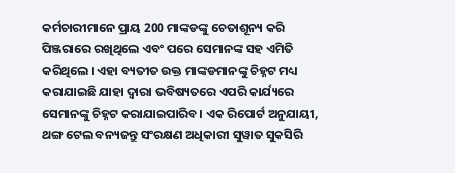କର୍ମଚାରୀମାନେ ପ୍ରାୟ 200 ମାଙ୍କଡଙ୍କୁ ଚେତାଶୂନ୍ୟ କରି ପିଞ୍ଜରାରେ ରଖିଥିଲେ ଏବଂ ପରେ ସେମାନଙ୍କ ସହ ଏମିତି କରିଥିଲେ । ଏହା ବ୍ୟତୀତ ଉକ୍ତ ମାଙ୍କଡମାନଙ୍କୁ ଚିହ୍ନଟ ମଧ୍ୟ କରାଯାଇଛି ଯାହା ଦ୍ୱାରା ଭବିଷ୍ୟତରେ ଏପରି କାର୍ଯ୍ୟରେ ସେମାନଙ୍କୁ ଚିହ୍ନଟ କରାଯାଇପାରିବ। ଏକ ରିପୋର୍ଟ ଅନୁଯାୟୀ, ଥଙ୍ଗ ଟେଲ ବନ୍ୟଜନ୍ତୁ ସଂରକ୍ଷଣ ଅଧିକାରୀ ସୁୱାତ ସୁକସିରି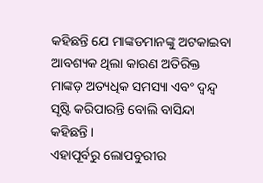କହିଛନ୍ତି ଯେ ମାଙ୍କଡମାନଙ୍କୁ ଅଟକାଇବା ଆବଶ୍ୟକ ଥିଲା କାରଣ ଅତିରିକ୍ତ ମାଙ୍କଡ଼ ଅତ୍ୟଧିକ ସମସ୍ୟା ଏବଂ ଦ୍ୱନ୍ଦ୍ୱ ସୃଷ୍ଟି କରିପାରନ୍ତି ବୋଲି ବାସିନ୍ଦା କହିଛନ୍ତି ।
ଏହାପୂର୍ବରୁ ଲୋପବୁରୀର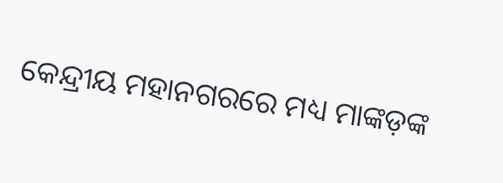କେନ୍ଦ୍ରୀୟ ମହାନଗରରେ ମଧ୍ୟ ମାଙ୍କଡ଼ଙ୍କ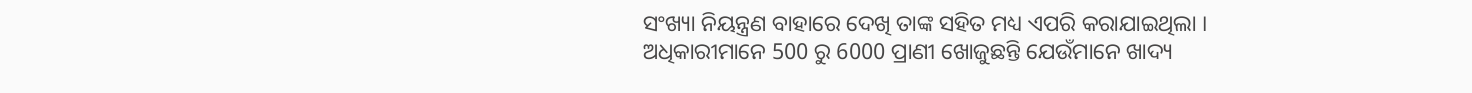ସଂଖ୍ୟା ନିୟନ୍ତ୍ରଣ ବାହାରେ ଦେଖି ତାଙ୍କ ସହିତ ମଧ୍ୟ ଏପରି କରାଯାଇଥିଲା । ଅଧିକାରୀମାନେ 500 ରୁ 6000 ପ୍ରାଣୀ ଖୋଜୁଛନ୍ତି ଯେଉଁମାନେ ଖାଦ୍ୟ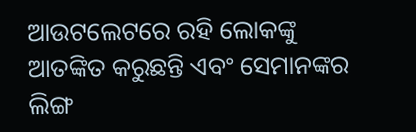ଆଉଟଲେଟରେ ରହି ଲୋକଙ୍କୁ ଆତଙ୍କିତ କରୁଛନ୍ତି ଏବଂ ସେମାନଙ୍କର ଲିଙ୍ଗ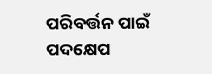ପରିବର୍ତ୍ତନ ପାଇଁ ପଦକ୍ଷେପ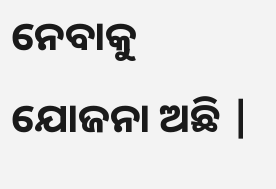ନେବାକୁ ଯୋଜନା ଅଛି |